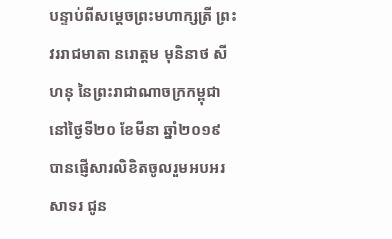បន្ទាប់ពីសម្តេចព្រះមហាក្សត្រី ព្រះវររាជមាតា នរោត្តម មុនិនាថ សីហនុ នៃព្រះរាជាណាចក្រកម្ពុជា នៅថ្ងៃទី២០ ខែមីនា ឆ្នាំ២០១៩ បានផ្ញើសារលិខិតចូលរួមអបអរសាទរ ជូន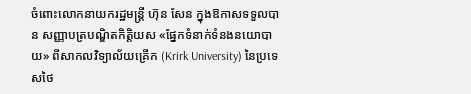ចំពោះលោកនាយករដ្ឋមន្រ្តី ហ៊ុន សែន ក្នុងឱកាសទទួលបាន សញ្ញាបត្របណ្ឌិតកិត្តិយស «ផ្នែកទំនាក់ទំនងនយោបាយ» ពីសាកលវិទ្យាល័យគ្រើក (Krirk University) នៃប្រទេសថៃ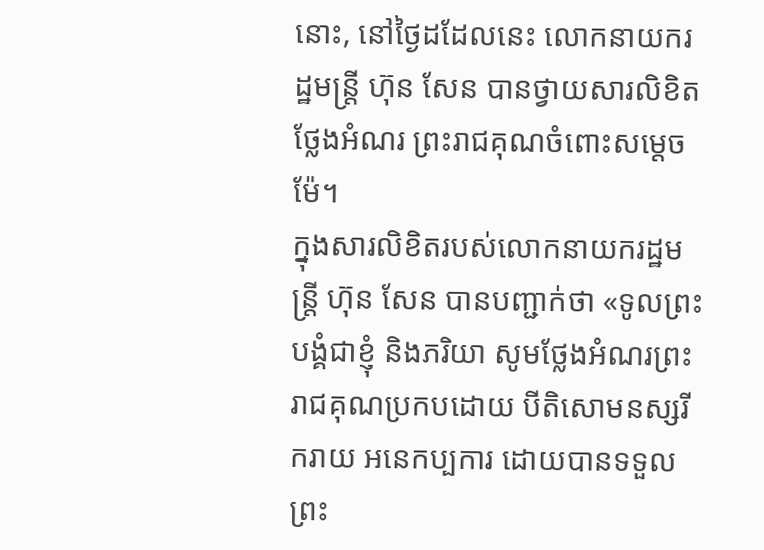នោះ, នៅថ្ងៃដដែលនេះ លោកនាយករដ្ឋមន្រ្តី ហ៊ុន សែន បានថ្វាយសារលិខិតថ្លែងអំណរ ព្រះរាជគុណចំពោះសម្តេចម៉ែ។
ក្នុងសារលិខិតរបស់លោកនាយករដ្ឋមន្រ្តី ហ៊ុន សែន បានបញ្ជាក់ថា «ទូលព្រះបង្គំជាខ្ញុំ និងភរិយា សូមថ្លែងអំណរព្រះរាជគុណប្រកបដោយ បីតិសោមនស្សរីករាយ អនេកប្បការ ដោយបានទទួលព្រះ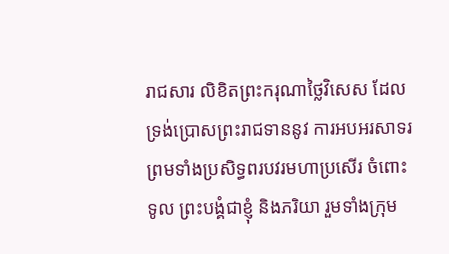រាជសារ លិខិតព្រះករុណាថ្លៃវិសេស ដែលទ្រង់ប្រោសព្រះរាជទាននូវ ការអបអរសាទរ ព្រមទាំងប្រសិទ្ធពរបវរមហាប្រសើរ ចំពោះទូល ព្រះបង្គំជាខ្ញុំ និងភរិយា រួមទាំងក្រុម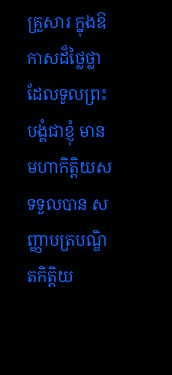គ្រួសារ ក្នុងឱកាសដ៏ថ្លៃថ្លា ដែលទូលព្រះបង្គំជាខ្ញុំ មានមហាកិត្តិយសទទួលបាន សញ្ញាបត្របណ្ឌិតកិត្តិយ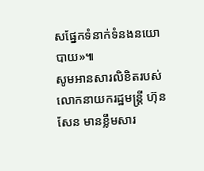សផ្នែកទំនាក់ទំនងនយោបាយ»៕
សូមអានសារលិខិតរបស់លោកនាយករដ្ឋមន្រ្តី ហ៊ុន សែន មានខ្លឹមសារ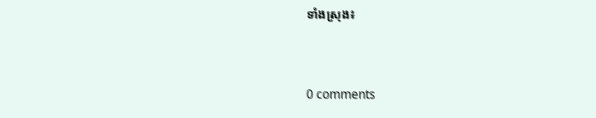ទាំងស្រុង៖


0 comments